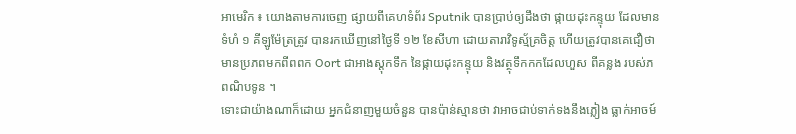អាមេរិក ៖ យោងតាមការចេញ ផ្សាយពីគេហទំព័រ Sputnik បានប្រាប់ឲ្យដឹងថា ផ្កាយដុះកន្ទុយ ដែលមានទំហំ ១ គីឡូម៉ែត្រត្រូវ បានរកឃើញនៅថ្ងៃទី ១២ ខែសីហា ដោយតារាវិទូស្ម័គ្រចិត្ត ហើយត្រូវបានគេជឿថា មានប្រភពមកពីពពក Oort ជាអាងស្តុកទឹក នៃផ្កាយដុះកន្ទុយ និងវត្ថុទឹកកកដែលហួស ពីគន្លង របស់ភពណិបទូន ។
ទោះជាយ៉ាងណាក៏ដោយ អ្នកជំនាញមួយចំនួន បានប៉ាន់ស្មានថា វាអាចជាប់ទាក់ទងនឹងភ្លៀង ធ្លាក់អាចម៍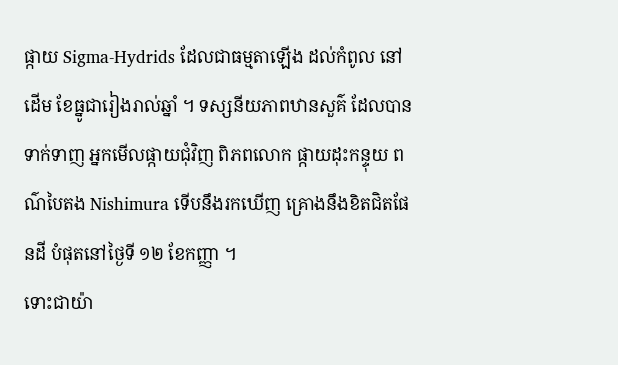ផ្កាយ Sigma-Hydrids ដែលជាធម្មតាឡើង ដល់កំពូល នៅដើម ខែធ្នូជារៀងរាល់ឆ្នាំ ។ ទស្សនីយភាពឋានសួគ៌ ដែលបានទាក់ទាញ អ្នកមើលផ្កាយជុំវិញ ពិភពលោក ផ្កាយដុះកន្ទុយ ពណ៌បៃតង Nishimura ទើបនឹងរកឃើញ គ្រោងនឹងខិតជិតផែនដី បំផុតនៅថ្ងៃទី ១២ ខែកញ្ញា ។
ទោះជាយ៉ា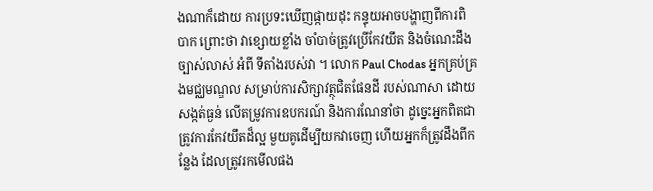ងណាក៏ដោយ ការប្រទះឃើញផ្កាយដុះ កន្ទុយអាចបង្ហាញពីការពិបាក ព្រោះថា វាខ្សោយខ្លាំង ចាំបាច់ត្រូវប្រើកែវយឹត និងចំណេះដឹងច្បាស់លាស់ អំពី ទីតាំងរបស់វា ។ លោក Paul Chodas អ្នកគ្រប់គ្រងមជ្ឈមណ្ឌល សម្រាប់ការសិក្សាវត្ថុជិតផែនដី របស់ណាសា ដោយសង្កត់ធ្ងន់ លើតម្រូវការឧបករណ៍ និងការណែនាំថា ដូច្នេះអ្នកពិតជា ត្រូវការកែវយឹតដ៏ល្អ មួយគូដើម្បីយកវាចេញ ហើយអ្នកក៏ត្រូវដឹងពីកន្លែង ដែលត្រូវរកមើលផង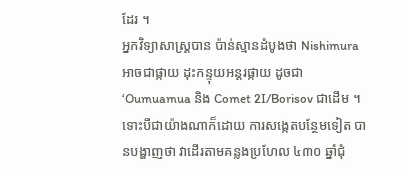ដែរ ។
អ្នកវិទ្យាសាស្ត្របាន ប៉ាន់ស្មានដំបូងថា Nishimura អាចជាផ្កាយ ដុះកន្ទុយអន្តរផ្កាយ ដូចជា ‘Oumuamua និង Comet 2I/Borisov ជាដើម ។ ទោះបីជាយ៉ាងណាក៏ដោយ ការសង្កេតបន្ថែមទៀត បានបង្ហាញថា វាដើរតាមគន្លងប្រហែល ៤៣០ ឆ្នាំជុំ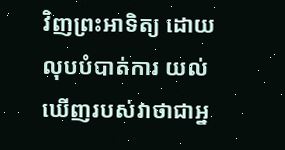វិញព្រះអាទិត្យ ដោយលុបបំបាត់ការ យល់ឃើញរបស់វាថាជាអ្ន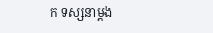ក ទស្សនាម្តង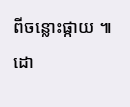ពីចន្លោះផ្កាយ ៕
ដោ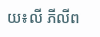យ៖លី ភីលីព